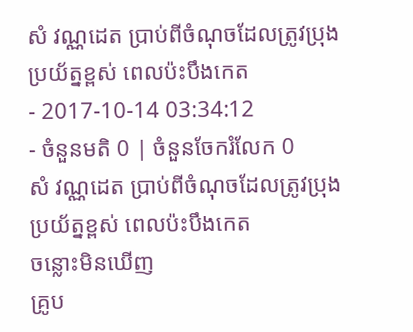សំ វណ្ណដេត ប្រាប់ពីចំណុចដែលត្រូវប្រុងប្រយ័ត្នខ្ពស់ ពេលប៉ះបឹងកេត
- 2017-10-14 03:34:12
- ចំនួនមតិ 0 | ចំនួនចែករំលែក 0
សំ វណ្ណដេត ប្រាប់ពីចំណុចដែលត្រូវប្រុងប្រយ័ត្នខ្ពស់ ពេលប៉ះបឹងកេត
ចន្លោះមិនឃើញ
គ្រូប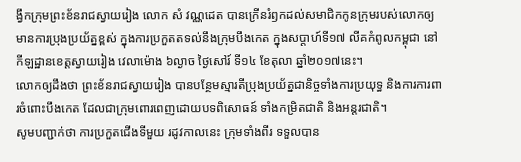ង្វឹកក្រុមព្រះខ័នរាជស្វាយរៀង លោក សំ វណ្ណដេត បានក្រើនរំឭកដល់សមាជិកកូនក្រុមរបស់លោកឲ្យមានការប្រុងប្រយ័ត្នខ្ពស់ ក្នុងការប្រកួតតទល់នឹងក្រុមបឹងកេត ក្នុងសប្ដាហ៍ទី១៧ លីគកំពូលកម្ពុជា នៅកីឡដ្ឋានខេត្តស្វាយរៀង វេលាម៉ោង ៦ល្ងាច ថ្ងៃសៅរ៍ ទី១៤ ខែតុលា ឆ្នាំ២០១៧នេះ។
លោកឲ្យដឹងថា ព្រះខ័នរាជស្វាយរៀង បានបន្ថែមស្មារតីប្រុងប្រយ័ត្នជានិច្ចទាំងការប្រយុទ្ធ និងការការពារចំពោះបឹងកេត ដែលជាក្រុមពោរពេញដោយបទពិសោធន៍ ទាំងកម្រិតជាតិ និងអន្តរជាតិ។
សូមបញ្ជាក់ថា ការប្រកួតជើងទីមួយ រដូវកាលនេះ ក្រុមទាំងពីរ ទទួលបាន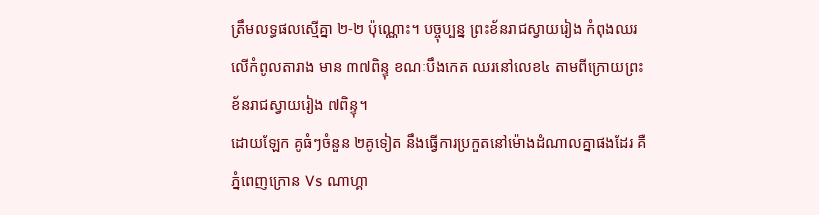ត្រឹមលទ្ធផលស្មើគ្នា ២-២ ប៉ុណ្ណោះ។ បច្ចុប្បន្ន ព្រះខ័នរាជស្វាយរៀង កំពុងឈរលើកំពូលតារាង មាន ៣៧ពិន្ទុ ខណៈបឹងកេត ឈរនៅលេខ៤ តាមពីក្រោយព្រះខ័នរាជស្វាយរៀង ៧ពិន្ទុ។
ដោយឡែក គូធំៗចំនួន ២គូទៀត នឹងធ្វើការប្រកួតនៅម៉ោងដំណាលគ្នាផងដែរ គឺ ភ្នំពេញក្រោន Vs ណាហ្គា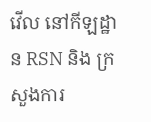វើល នៅកីឡដ្ឋាន RSN និង ក្រសួងការ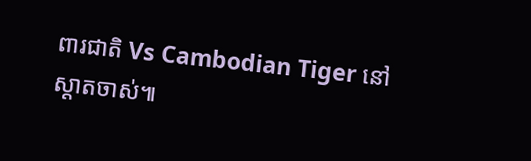ពារជាតិ Vs Cambodian Tiger នៅស្តាតចាស់៕